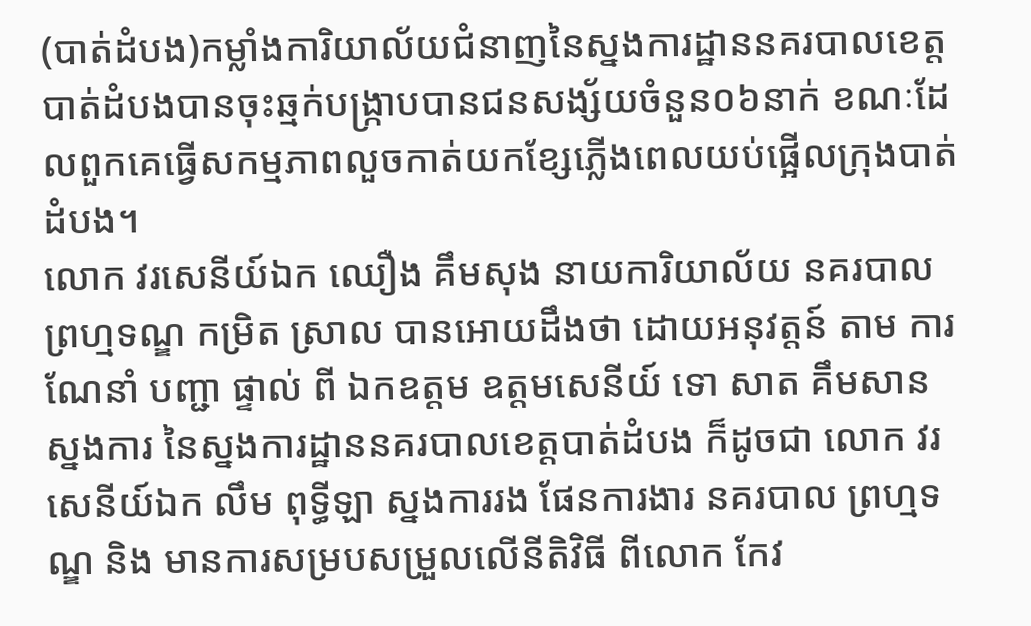(បាត់ដំបង)កម្លាំងការិយាល័យជំនាញនៃស្នងការដ្ឋាននគរបាលខេត្តបាត់ដំបងបានចុះឆ្មក់បង្ក្រាបបានជនសង្ស័យចំនួន០៦នាក់ ខណៈដែលពួកគេធ្វើសកម្មភាពលួចកាត់យកខ្សែភ្លើងពេលយប់ផ្អើលក្រុងបាត់ដំបង។
លោក វរសេនីយ៍ឯក ឈឿង គឹមសុង នាយការិយាល័យ នគរបាល ព្រហ្មទណ្ឌ កម្រិត ស្រាល បានអោយដឹងថា ដោយអនុវត្តន៍ តាម ការ ណែនាំ បញ្ជា ផ្ទាល់ ពី ឯកឧត្ដម ឧត្ដមសេនីយ៍ ទោ សាត គឹមសាន ស្នងការ នៃស្នងការដ្ឋាននគរបាលខេត្តបាត់ដំបង ក៏ដូចជា លោក វរសេនីយ៍ឯក លឹម ពុទ្ធីឡា ស្នងការរង ផែនការងារ នគរបាល ព្រហ្មទណ្ឌ និង មានការសម្របសម្រួលលើនីតិវិធី ពីលោក កែវ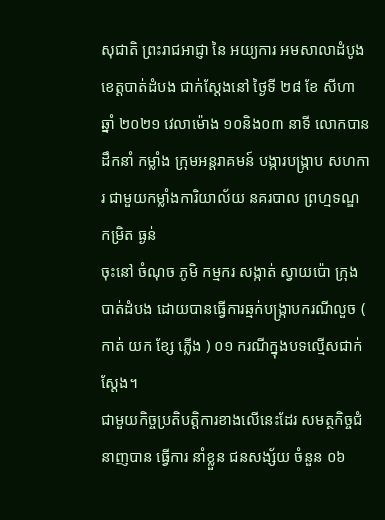សុជាតិ ព្រះរាជអាជ្ញា នៃ អយ្យការ អមសាលាដំបូងខេត្តបាត់ដំបង ជាក់ស្តែងនៅ ថ្ងៃទី ២៨ ខែ សីហា ឆ្នាំ ២០២១ វេលាម៉ោង ១០និង០៣ នាទី លោកបាន ដឹកនាំ កម្លាំង ក្រុមអន្តរាគមន៍ បង្ការបង្ក្រាប សហការ ជាមួយកម្លាំងការិយាល័យ នគរបាល ព្រហ្មទណ្ឌ កម្រិត ធ្ងន់
ចុះនៅ ចំណុច ភូមិ កម្មករ សង្កាត់ ស្វាយប៉ោ ក្រុងបាត់ដំបង ដោយបានធ្វើការឆ្មក់បង្ក្រាបករណីលួច ( កាត់ យក ខ្សែ ភ្លេីង ) ០១ ករណីក្នុងបទល្មើសជាក់ស្តែង។
ជាមួយកិច្ចប្រតិបត្តិការខាងលើនេះដែរ សមត្ថកិច្ចជំនាញបាន ធ្វេីការ នាំខ្លួន ជនសង្ស័យ ចំនួន ០៦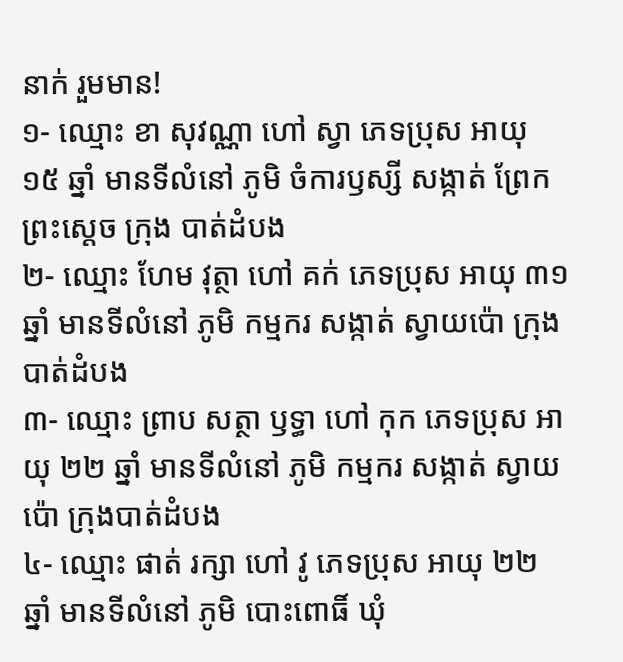នាក់ រួមមាន!
១- ឈ្មោះ ខា សុវណ្ណា ហៅ ស្វា ភេទប្រុស អាយុ ១៥ ឆ្នាំ មានទីលំនៅ ភូមិ ចំការឫស្សី សង្កាត់ ព្រែកព្រះស្តេច ក្រុង បាត់ដំបង
២- ឈ្មោះ ហែម វុត្ថា ហៅ គក់ ភេទប្រុស អាយុ ៣១ ឆ្នាំ មានទីលំនៅ ភូមិ កម្មករ សង្កាត់ ស្វាយប៉ោ ក្រុងបាត់ដំបង
៣- ឈ្មោះ ព្រាប សត្ថា ឫទ្ធា ហៅ កុក ភេទប្រុស អាយុ ២២ ឆ្នាំ មានទីលំនៅ ភូមិ កម្មករ សង្កាត់ ស្វាយប៉ោ ក្រុងបាត់ដំបង
៤- ឈ្មោះ ផាត់ រក្សា ហៅ វូ ភេទប្រុស អាយុ ២២ ឆ្នាំ មានទីលំនៅ ភូមិ បោះពោធិ៍ ឃុំ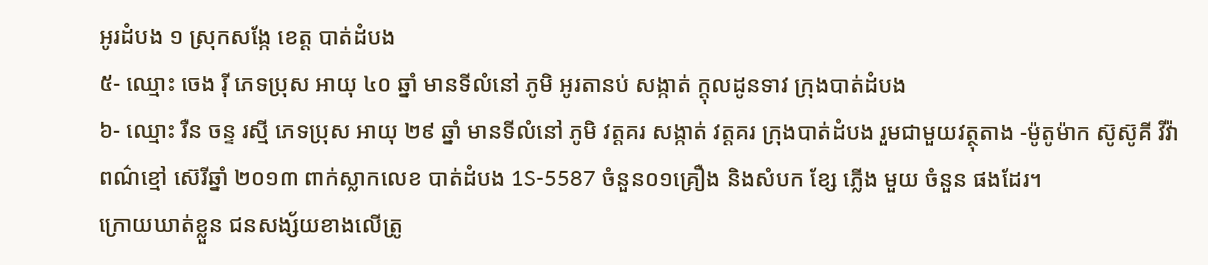អូរដំបង ១ ស្រុកសង្កែ ខេត្ត បាត់ដំបង
៥- ឈ្មោះ ចេង រ៉ី ភេទប្រុស អាយុ ៤០ ឆ្នាំ មានទីលំនៅ ភូមិ អូរតានប់ សង្កាត់ ក្តុលដូនទាវ ក្រុងបាត់ដំបង
៦- ឈ្មោះ រឺន ចន្ទ រស្មី ភេទប្រុស អាយុ ២៩ ឆ្នាំ មានទីលំនៅ ភូមិ វត្តគរ សង្កាត់ វត្តគរ ក្រុងបាត់ដំបង រួមជាមួយវត្ថុតាង -ម៉ូតូម៉ាក ស៊ូស៊ូគី វីវ៉ា ពណ៌ខ្មៅ ស៊េរីឆ្នាំ ២០១៣ ពាក់ស្លាកលេខ បាត់ដំបង 1S-5587 ចំនួន០១គ្រឿង និងសំបក ខ្សែ ភ្លេីង មួយ ចំនួន ផងដែរ។
ក្រោយឃាត់ខ្លួន ជនសង្ស័យខាងលើត្រូ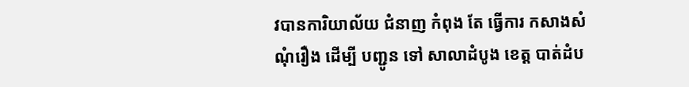វបានការិយាល័យ ជំនាញ កំពុង តែ ធ្វេីការ កសាងសំណុំរឿង ដេីម្បី បញ្ជូន ទៅ សាលាដំបូង ខេត្ត បាត់ដំប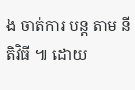ង ចាត់ការ បន្ត តាម នីតិវិធី ៕ ដោយ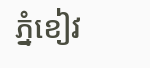ភ្នំខៀវ